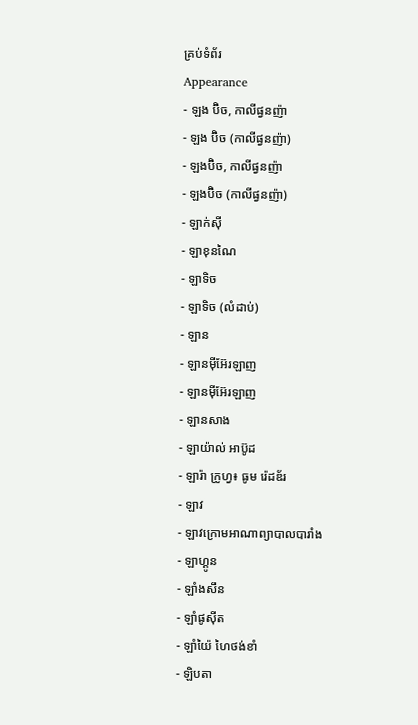គ្រប់ទំព័រ
Appearance
- ឡង ប៊ិច, កាលីផ្វនញ៉ា
- ឡង ប៊ិច (កាលីផ្វនញ៉ា)
- ឡងប៊ិច, កាលីផ្វនញ៉ា
- ឡងប៊ិច (កាលីផ្វនញ៉ា)
- ឡាក់សុី
- ឡាខុនណៃ
- ឡាទិច
- ឡាទិច (លំដាប់)
- ឡាន
- ឡានមុីអ៊ែរឡាញ
- ឡានម៉ីអ៊ែរឡាញ
- ឡានសាង
- ឡាយ៉ាល់ អាប៊ូដ
- ឡារ៉ា ក្រូហ្វ៖ ធូម រ៉េដឌ័រ
- ឡាវ
- ឡាវក្រោមអាណាព្យាបាលបារាំង
- ឡាហ្គូន
- ឡាំងសឹន
- ឡាំផូស៊ីត
- ឡាំយ៉ៃ ហៃថង់ខាំ
- ឡិបតា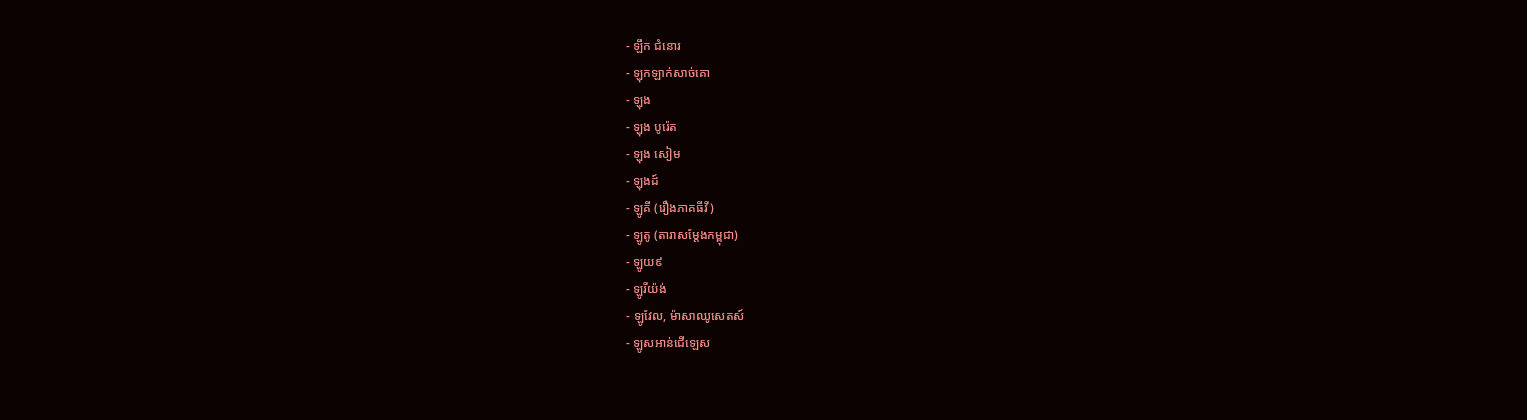- ឡឹក ជំនោរ
- ឡុកឡាក់សាច់គោ
- ឡុង
- ឡុង បូរ៉េត
- ឡុង សៀម
- ឡុងដ៍
- ឡូគី (រឿងភាគធីវី)
- ឡូតូ (តារាសម្តែងកម្ពុជា)
- ឡូយ៩
- ឡូរីយ៉ង់
- ឡូវែល, ម៉ាសាឈូសេតស៍
- ឡូសអាន់ជើឡេស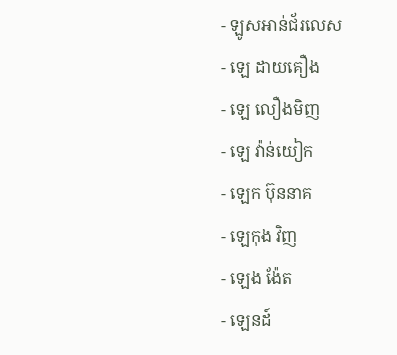- ឡូសអាន់ជ័រលេស
- ឡេ ដាយគឿង
- ឡេ លឿងមិញ
- ឡេ វ៉ាន់យៀក
- ឡេក ប៊ុននាគ
- ឡេកុង វិញ
- ឡេង ង៉ែត
- ឡេនដ៍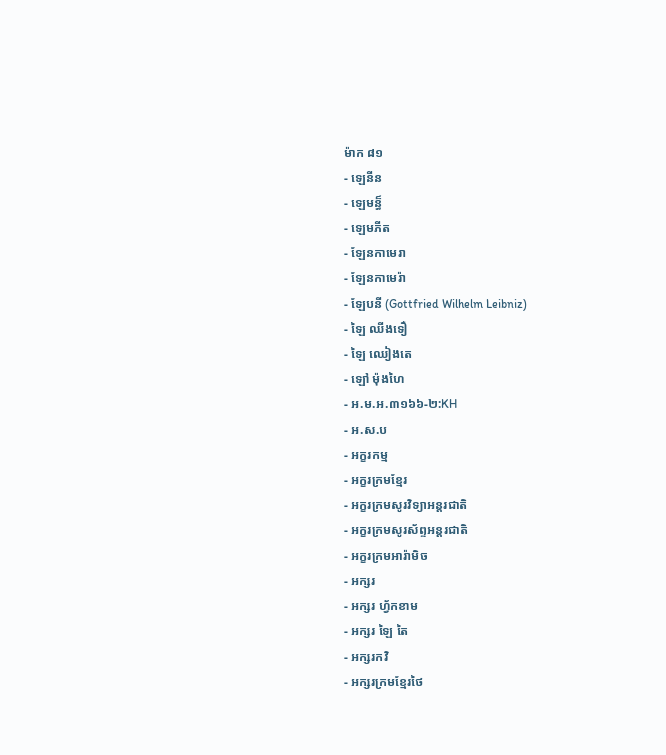ម៉ាក ៨១
- ឡេនីន
- ឡេមន្ធ៏
- ឡេមភីត
- ឡែនកាមេរា
- ឡែនកាមេរ៉ា
- ឡែបនី (Gottfried Wilhelm Leibniz)
- ឡៃ ឈីងទឿ
- ឡៃ ឈៀងតេ
- ឡៅ ម៉ុងហៃ
- អ.ម.អ.៣១៦៦-២:KH
- អ.ស.ប
- អក្ខរកម្ម
- អក្ខរក្រមខ្មែរ
- អក្ខរក្រមសូរវិទ្យាអន្ដរជាតិ
- អក្ខរក្រមសូរស័ព្ទអន្ដរជាតិ
- អក្ខរក្រមអារ៉ាមិច
- អក្សរ
- អក្សរ ហ្វ័កខាម
- អក្សរ ឡៃ តៃ
- អក្សរកវិ
- អក្សរក្រមខ្មែរថៃ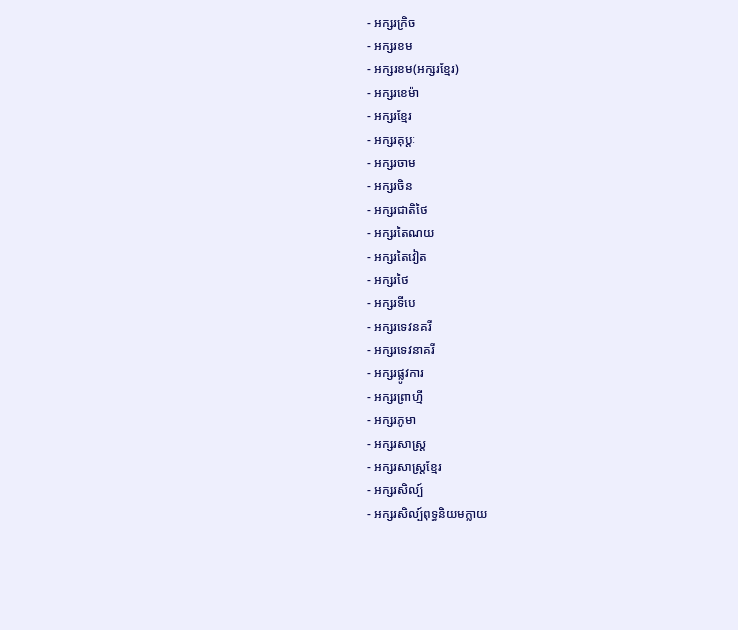- អក្សរក្រិច
- អក្សរខម
- អក្សរខម(អក្សរខ្មែរ)
- អក្សរខេម៉ា
- អក្សរខ្មែរ
- អក្សរគុប្តៈ
- អក្សរចាម
- អក្សរចិន
- អក្សរជាតិថៃ
- អក្សរតៃណយ
- អក្សរតៃវៀត
- អក្សរថៃ
- អក្សរទីបេ
- អក្សរទេវនគរី
- អក្សរទេវនាគរី
- អក្សរផ្លូវការ
- អក្សរព្រាហ្មី
- អក្សរភូមា
- អក្សរសាស្រ្ត
- អក្សរសាស្រ្តខ្មែរ
- អក្សរសិល្ប៍
- អក្សរសិល្ប៍ពុទ្ធនិយមក្លាយ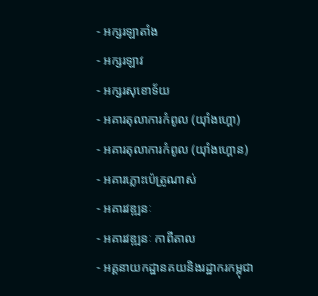- អក្សរឡាតាំង
- អក្សរឡាវ
- អក្សរសុខោទ័យ
- អគារតុលាការកំពូល (យុាំងហ្គោ)
- អគារតុលាការកំពូល (យ៉ាំងហ្គោន)
- អគារភ្លោះប៉េត្រូណាស់
- អគារវឌ្ឍនៈ
- អគារវឌ្ឍនៈ កាពីតាល
- អគ្គនាយកដ្ឋានគយនិងរដ្ឋាករកម្ពុជា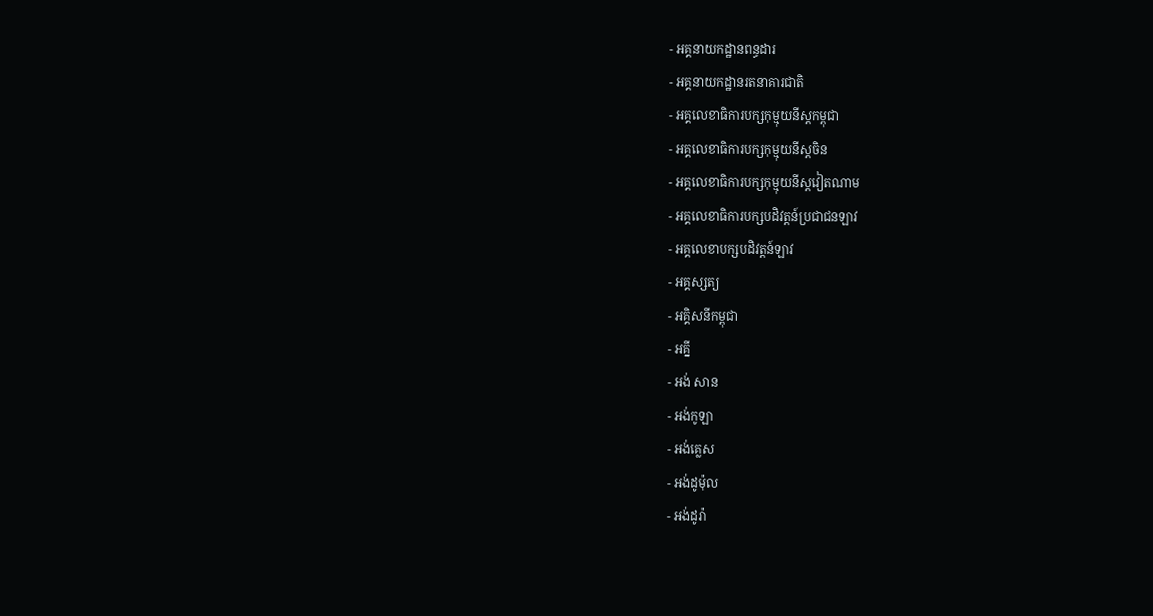- អគ្គនាយកដ្ឋានពន្ធដារ
- អគ្គនាយកដ្ឋានរតនាគារជាតិ
- អគ្គលេខាធិការបក្សកុម្មុយនីស្តកម្ពុជា
- អគ្គលេខាធិការបក្សកុម្មុយនីស្តចិន
- អគ្គលេខាធិការបក្សកុម្មុយនីស្តវៀតណាម
- អគ្គលេខាធិការបក្សបដិវត្តន៍ប្រជាជនឡាវ
- អគ្គលេខាបក្សបដិវត្តន៍ឡាវ
- អគ្គស្សត្យ
- អគ្គិសនីកម្ពុជា
- អគ្នី
- អង់ សាន
- អង់កូឡា
- អង់គ្លេស
- អង់ដូម៉ុល
- អង់ដូរ៉ា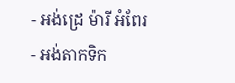- អង់ដ្រេ ម៉ារី អំពែរ
- អង់តាកទិក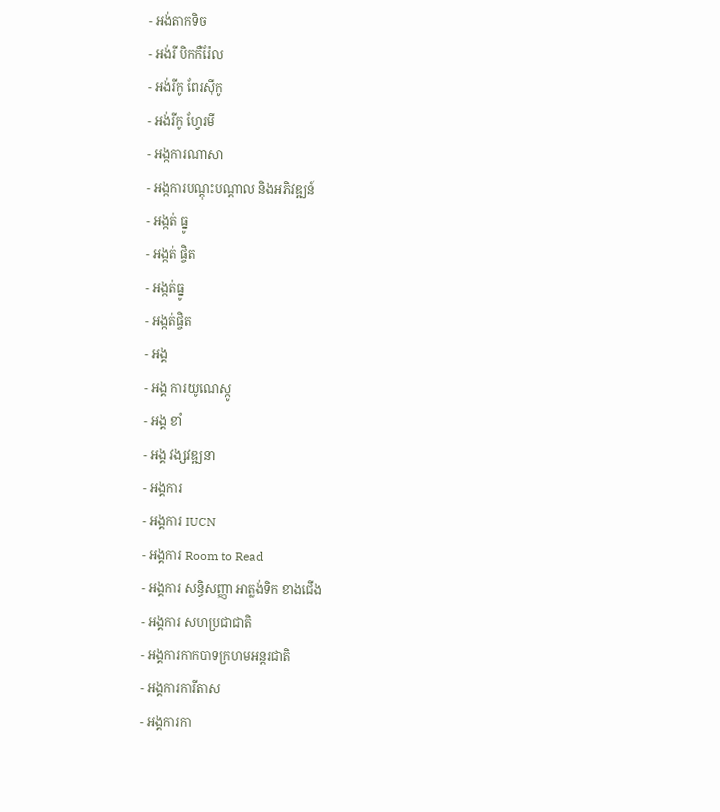- អង់តាកទិច
- អង់រី បិកកឺរ៉ែល
- អង់រីកូ ពែរស៊ីកូ
- អង់រីកូ ហ្វែរមី
- អង្កការណាសា
- អង្កការបណ្តុះបណ្តាល និងអភិវឌ្ឍន៍
- អង្កត់ ធ្នូ
- អង្កត់ ផ្ចិត
- អង្កត់ធ្នូ
- អង្កត់ផ្ចិត
- អង្គ
- អង្គ ការយូណេស្កូ
- អង្គ ខាំ
- អង្គ វង្សវឌ្ឍនា
- អង្គការ
- អង្គការ IUCN
- អង្គការ Room to Read
- អង្គការ សន្ធិសញ្ញា អាត្លង់ទិក ខាងជើង
- អង្គការ សហប្រជាជាតិ
- អង្គការកាកបាទក្រហមអន្តរជាតិ
- អង្គការការីតាស
- អង្គការកា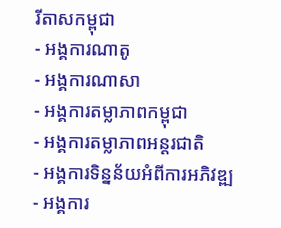រីតាសកម្ពុជា
- អង្គការណាតូ
- អង្គការណាសា
- អង្គការតម្លាភាពកម្ពុជា
- អង្គការតម្លាភាពអន្តរជាតិ
- អង្គការទិន្នន័យអំពីការអភិវឌ្ឍ
- អង្គការ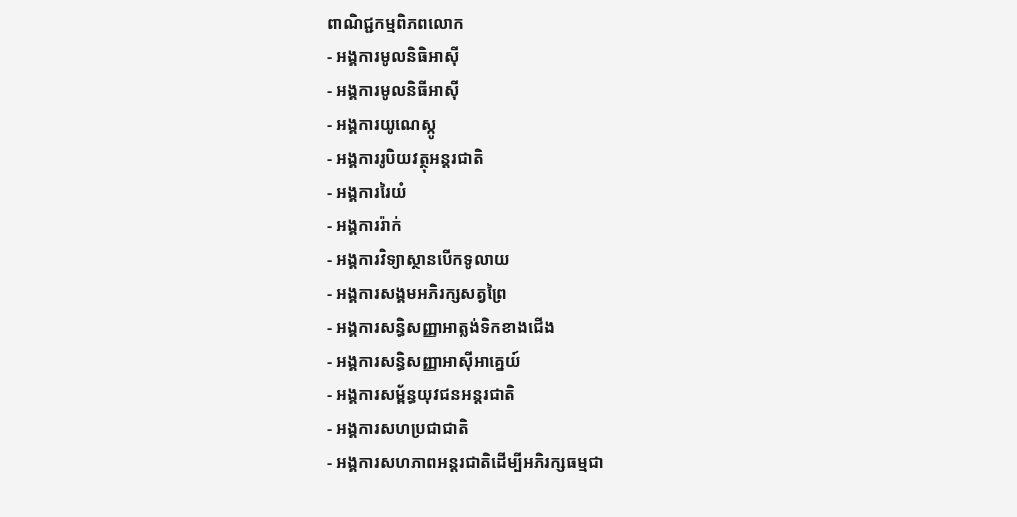ពាណិជ្ជកម្មពិភពលោក
- អង្គការមូលនិធិអាស៊ី
- អង្គការមូលនិធីអាស៊ី
- អង្គការយូណេស្កូ
- អង្គការរូបិយវត្ថុអន្ដរជាតិ
- អង្គការរៃយំ
- អង្គការរ៉ាក់
- អង្គការវិទ្យាស្ថានបើកទូលាយ
- អង្គការសង្គមអភិរក្សសត្វព្រៃ
- អង្គការសន្ធិសញ្ញាអាត្លង់ទិកខាងជើង
- អង្គការសន្ធិសញ្ញាអាស៊ីអាគ្នេយ៍
- អង្គការសម្ព័ន្ធយុវជនអន្តរជាតិ
- អង្គការសហប្រជាជាតិ
- អង្គការសហភាពអន្តរជាតិដើម្បីអភិរក្សធម្មជា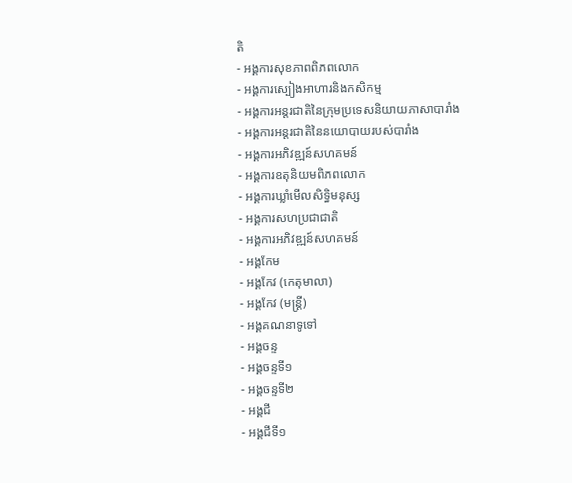តិ
- អង្គការសុខភាពពិភពលោក
- អង្គការស្បៀងអាហារនិងកសិកម្ម
- អង្គការអន្តរជាតិនៃក្រុមប្រទេសនិយាយភាសាបារាំង
- អង្គការអន្តរជាតិនៃនយោបាយរបស់បារាំង
- អង្គការអភិវឌ្ឍន៍សហគមន៍
- អង្គការឧតុនិយមពិភពលោក
- អង្គការឃ្លាំមើលសិទ្ធិមនុស្ស
- អង្គការសហប្រជាជាតិ
- អង្គការអភិវឌ្ឍន៍សហគមន៍
- អង្គកែម
- អង្គកែវ (កេតុមាលា)
- អង្គកែវ (មន្ត្រី)
- អង្គគណនាទូទៅ
- អង្គចន្ទ
- អង្គចន្ទទី១
- អង្គចន្ទទី២
- អង្គជី
- អង្គជីទី១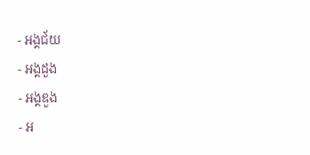- អង្គជ័យ
- អង្គដួង
- អង្គឌួង
- អ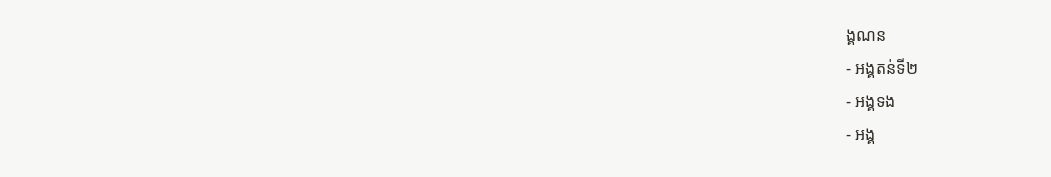ង្គណន
- អង្គតន់ទី២
- អង្គទង
- អង្គ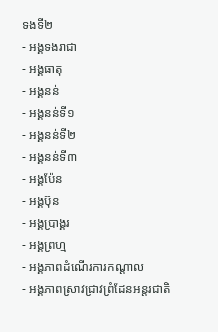ទងទី២
- អង្គទងរាជា
- អង្គធាតុ
- អង្គនន់
- អង្គនន់ទី១
- អង្គនន់ទី២
- អង្គនន់ទី៣
- អង្គប៉ែន
- អង្គប៊ុន
- អង្គប្រាង្គរ
- អង្គព្រហ្ម
- អង្គភាពដំណើរការកណ្តាល
- អង្គភាពស្រាវជ្រាវព្រំដែនអន្តរជាតិ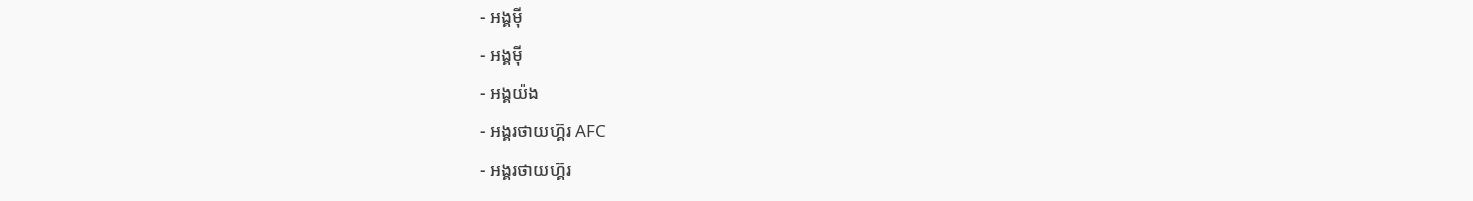- អង្គមុី
- អង្គម៉ី
- អង្គយ៉ង
- អង្គរថាយហ៊្គរ AFC
- អង្គរថាយហ៊្គរ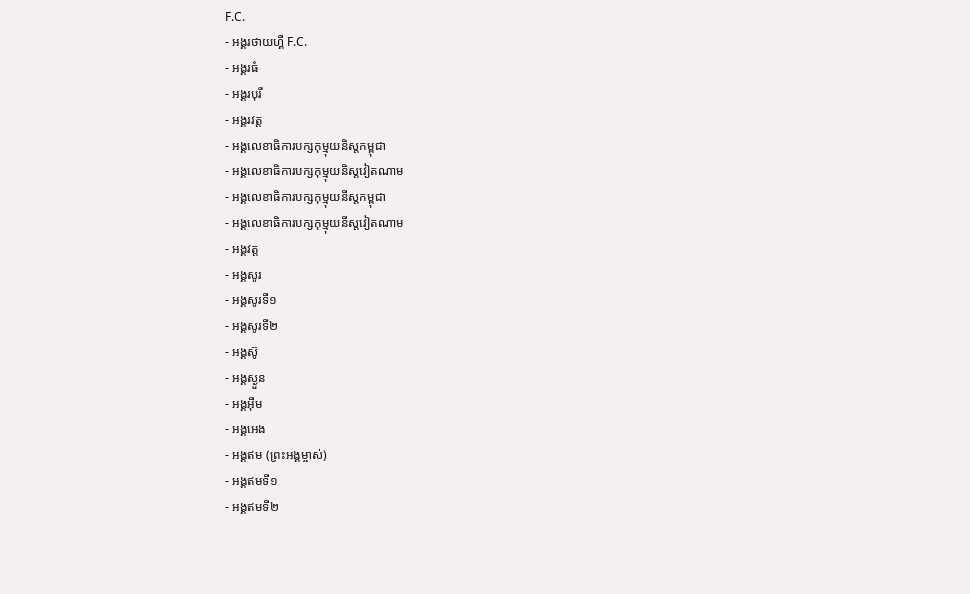F.C.
- អង្គរថាយហ្គឺ F.C.
- អង្គរធំ
- អង្គរបុរី
- អង្គរវត្ត
- អង្គលេខាធិការបក្សកុម្មុយនិស្តកម្ពុជា
- អង្គលេខាធិការបក្សកុម្មុយនិស្តវៀតណាម
- អង្គលេខាធិការបក្សកុម្មុយនីស្តកម្ពុជា
- អង្គលេខាធិការបក្សកុម្មុយនីស្តវៀតណាម
- អង្គវត្ត
- អង្គសូរ
- អង្គសូរទី១
- អង្គសូរទី២
- អង្គស៊ូ
- អង្គស្ងួន
- អង្គអុឹម
- អង្គអេង
- អង្គឥម (ព្រះអង្គម្ចាស់)
- អង្គឥមទី១
- អង្គឥមទី២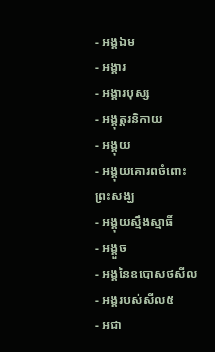- អង្គឯម
- អង្គារ
- អង្គារបុស្ស
- អង្គុត្តរនិកាយ
- អង្គុយ
- អង្គុយគោរពចំពោះព្រះសង្ឃ
- អង្គុយស្មឹងស្មាធិ៍
- អង្គួច
- អង្គនៃឧបោសថសីល
- អង្គរបស់សីល៥
- អជា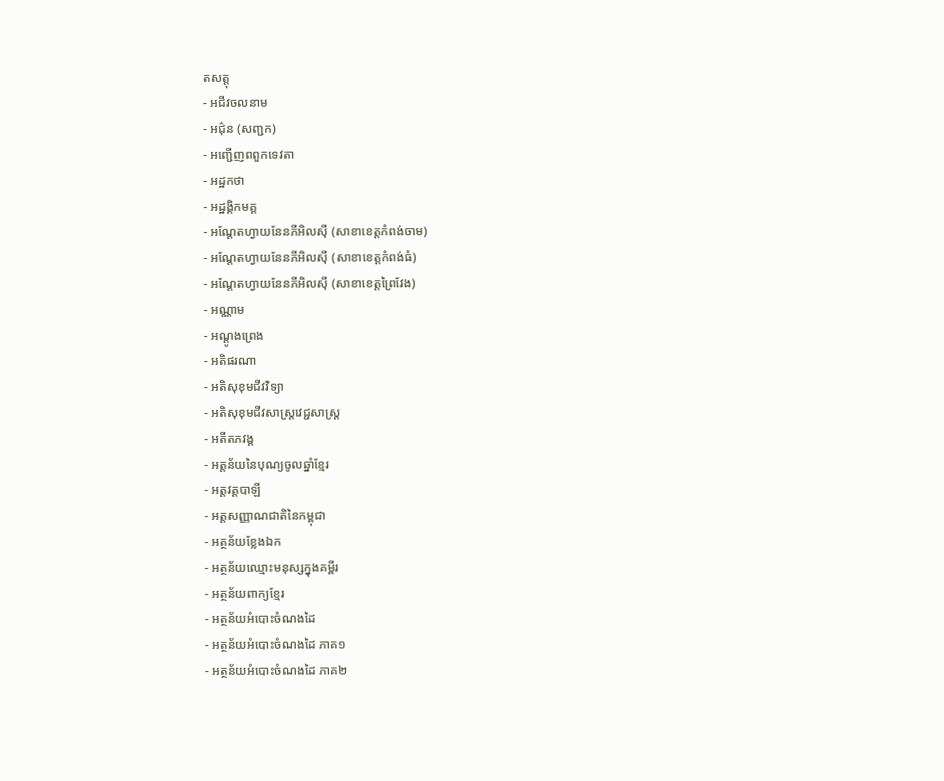តសត្តុ
- អជីវចលនាម
- អជ៌ុន (សញ្ជក)
- អញ្ជើញពពួកទេវតា
- អដ្ឋកថា
- អដ្ឋង្គិកមគ្គ
- អណ្ដែតហ្វាយនែនភីអិលស៊ី (សាខាខេត្តកំពង់ចាម)
- អណ្ដែតហ្វាយនែនភីអិលស៊ី (សាខាខេត្តកំពង់ធំ)
- អណ្ដែតហ្វាយនែនភីអិលស៊ី (សាខាខេត្តព្រៃវែង)
- អណ្ណាម
- អណ្តូងព្រេង
- អតិផរណា
- អតិសុខុមជីវវិទ្យា
- អតិសុខុមជីវសាស្រ្តវេជ្ជសាស្រ្ត
- អតីតភវង្គ
- អត្ដន័យនៃបុណ្យចូលឆ្នាំខ្មែរ
- អត្តវគ្គបាឡី
- អត្តសញ្ញាណជាតិនៃកម្ពុជា
- អត្ថន័យខ្លែងឯក
- អត្ថន័យឈ្មោះមនុស្សក្នុងគម្ពីរ
- អត្ថន័យពាក្យខ្មែរ
- អត្ថន័យអំបោះចំណងដៃ
- អត្ថន័យអំបោះចំណងដៃ ភាគ១
- អត្ថន័យអំបោះចំណងដៃ ភាគ២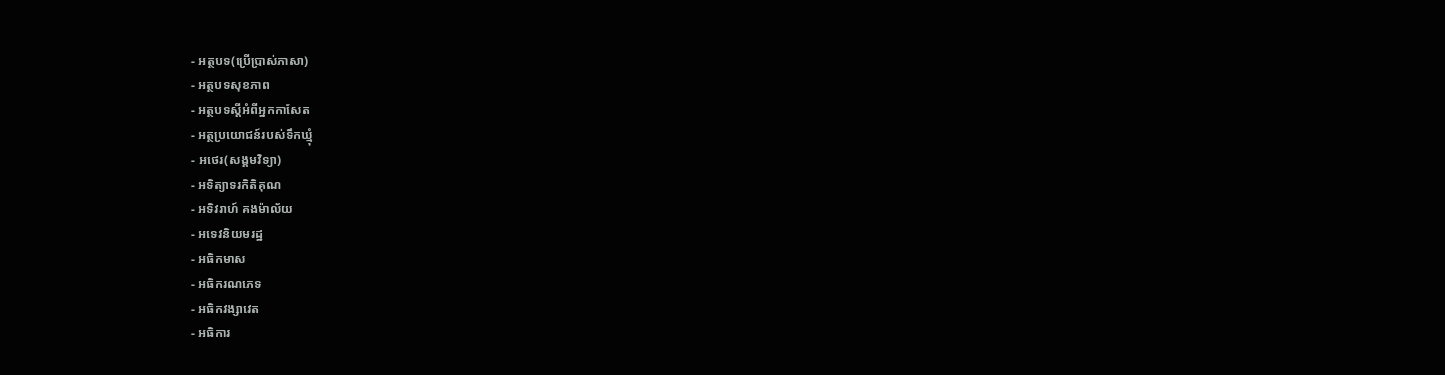- អត្ថបទ(ប្រើបា្រស់ភាសា)
- អត្ថបទសុខភាព
- អត្ថបទស្តីអំពីអ្នកកាសែត
- អត្ថប្រយោជន៍របស់ទឹកឃ្មុំ
- អថេរ(សង្គមវិទ្យា)
- អទិត្យាទរកិតិគុណ
- អទិវរាហ៍ គងម៉ាល័យ
- អទេវនិយមរដ្ឋ
- អធិកមាស
- អធិករណភេទ
- អធិកវង្សាវេត
- អធិការ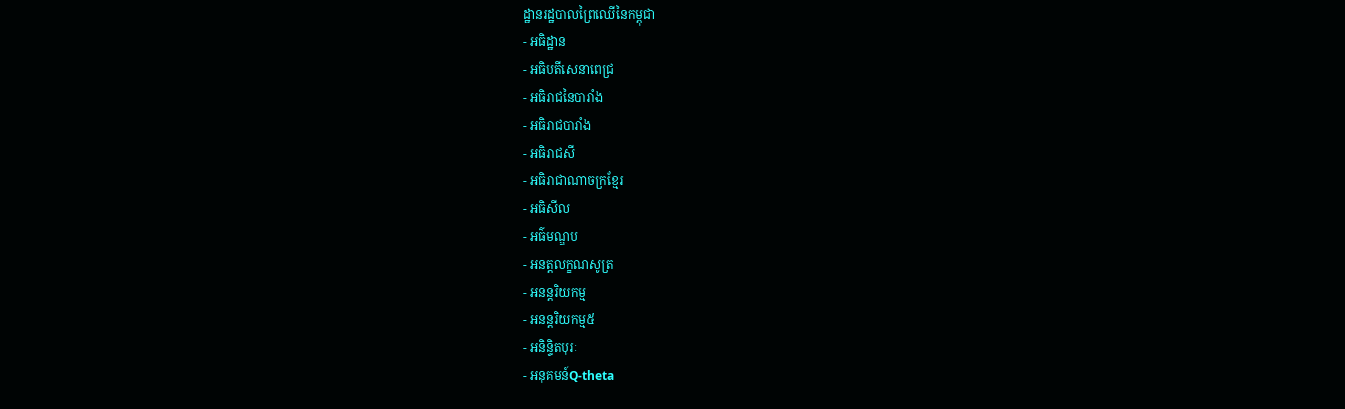ដ្ឋានរដ្ឋបាលព្រៃឈើនៃកម្ពុជា
- អធិដ្ឋាន
- អធិបតីសេនាពេជ្រ
- អធិរាជនៃបារាំង
- អធិរាជបារាំង
- អធិរាជសី
- អធិរាជាណាចក្រខ្មែរ
- អធិសីល
- អធ៌មណ្ឌប
- អនត្តលក្ខណសូត្រ
- អនន្តរិយកម្ម
- អនន្តរិយកម្ម៥
- អនិន្ទិតបុរៈ
- អនុគមន៍Q-theta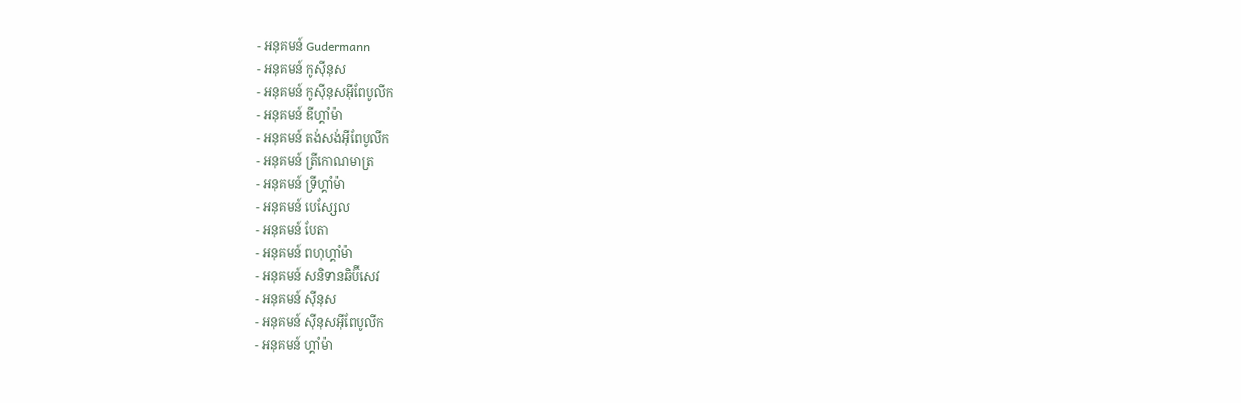- អនុគមន៍ Gudermann
- អនុគមន៍ កូស៊ីនុស
- អនុគមន៍ កូស៊ីនុសអ៊ីពែបូលីក
- អនុគមន៍ ឌីហ្គាំម៉ា
- អនុគមន៍ តង់សង់អ៊ីពែបូលីក
- អនុគមន៍ ត្រីកោណមាត្រ
- អនុគមន៍ ទ្រីហ្គាំម៉ា
- អនុគមន៍ បេសែ្សល
- អនុគមន៍ បែតា
- អនុគមន៍ ពហុហ្គាំម៉ា
- អនុគមន៍ សនិទានឆិប៊ីសេវ
- អនុគមន៍ ស៊ីនុស
- អនុគមន៍ ស៊ីនុសអ៊ីពែបូលីក
- អនុគមន៍ ហ្គាំម៉ា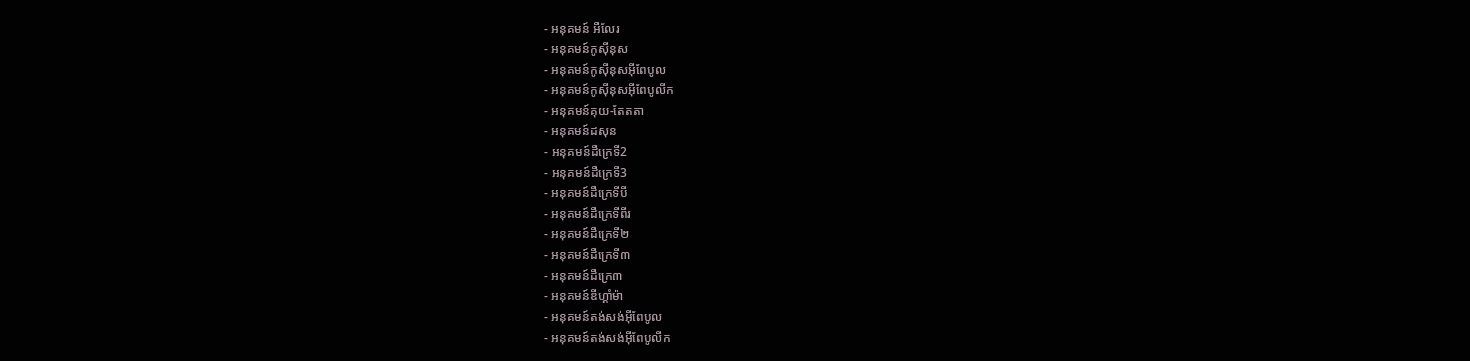- អនុគមន៍ អឺលែរ
- អនុគមន៍កូស៊ីនុស
- អនុគមន៍កូស៊ីនុសអ៊ីពែបូល
- អនុគមន៍កូស៊ីនុសអ៊ីពែបូលីក
- អនុគមន៍គុយ-តែតតា
- អនុគមន៍ដសុន
- អនុគមន៍ដឺក្រេទី2
- អនុគមន៍ដឺក្រេទី3
- អនុគមន៍ដឺក្រេទីបី
- អនុគមន៍ដឺក្រេទីពីរ
- អនុគមន៍ដឺក្រេទី២
- អនុគមន៍ដឺក្រេទី៣
- អនុគមន៍ដឺក្រេ៣
- អនុគមន៍ឌីហ្គាំម៉ា
- អនុគមន៍តង់សង់អ៊ីពែបូល
- អនុគមន៍តង់សង់អ៊ីពែបូលីក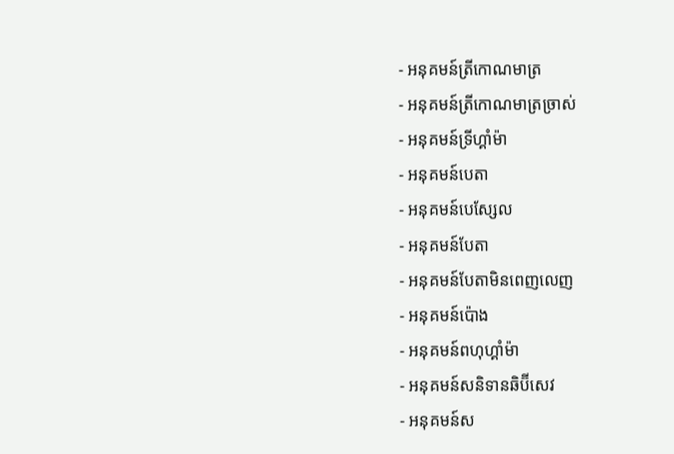- អនុគមន៍ត្រីកោណមាត្រ
- អនុគមន៍ត្រីកោណមាត្រច្រាស់
- អនុគមន៍ទ្រីហ្គាំម៉ា
- អនុគមន៍បេតា
- អនុគមន៍បេសែ្សល
- អនុគមន៍បែតា
- អនុគមន៍បែតាមិនពេញលេញ
- អនុគមន៍ប៉ោង
- អនុគមន៍ពហុហ្គាំម៉ា
- អនុគមន៍សនិទានឆិប៊ីសេវ
- អនុគមន៍ស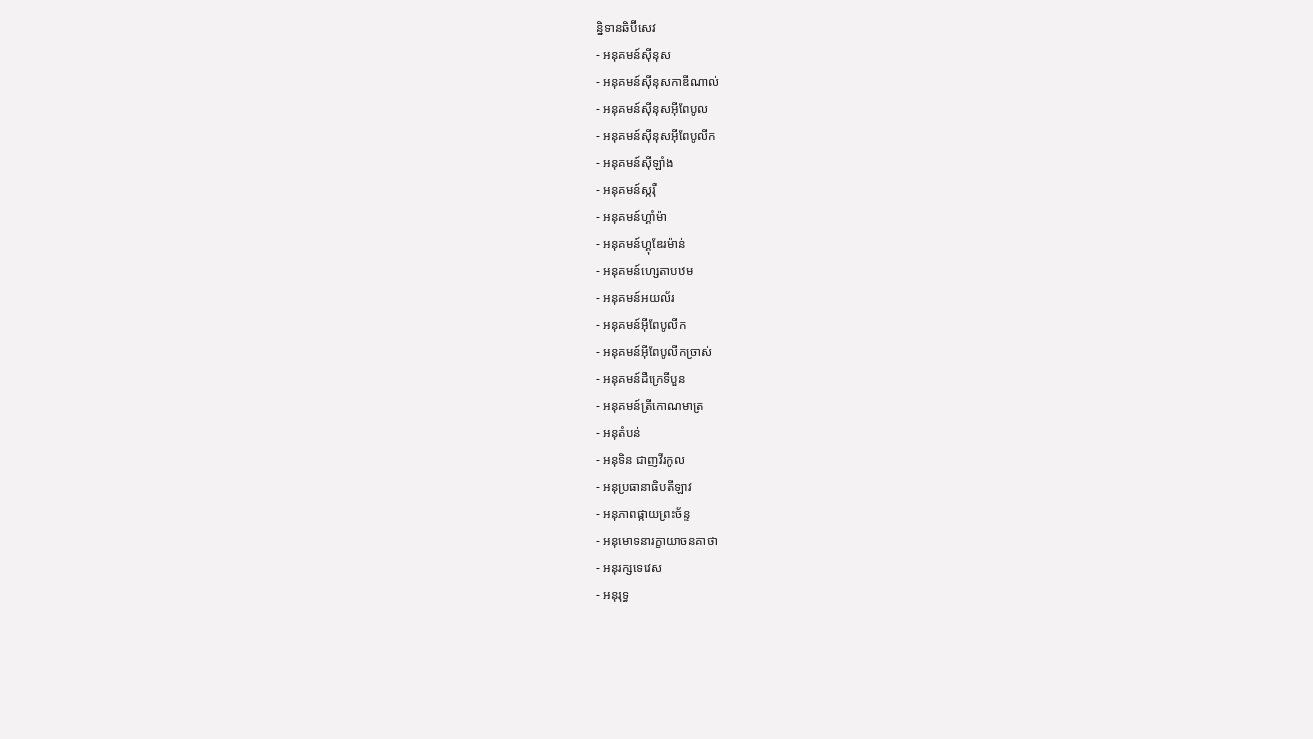ន្និទានឆិប៊ីសេវ
- អនុគមន៍ស៊ីនុស
- អនុគមន៍ស៊ីនុសកាឌីណាល់
- អនុគមន៍ស៊ីនុសអ៊ីពែបូល
- អនុគមន៍ស៊ីនុសអ៊ីពែបូលីក
- អនុគមន៍ស៊ីឡាំង
- អនុគមន៍ស្ករ៉ឺ
- អនុគមន៍ហ្គាំម៉ា
- អនុគមន៍ហ្គុឌែរម៉ាន់
- អនុគមន៍ហ្សេតាបឋម
- អនុគមន៍អយល័រ
- អនុគមន៍អ៊ីពែបូលីក
- អនុគមន៍អ៊ីពែបូលីកច្រាស់
- អនុគមន៍ដឺក្រេទីបួន
- អនុគមន៍ត្រីកោណមាត្រ
- អនុតំបន់
- អនុទិន ជាញវីរកូល
- អនុប្រធានាធិបតីឡាវ
- អនុភាពផ្កាយព្រះច័ន្ទ
- អនុមោទនារក្ខាយាចនគាថា
- អនុរក្សទេវេស
- អនុរុទ្ធ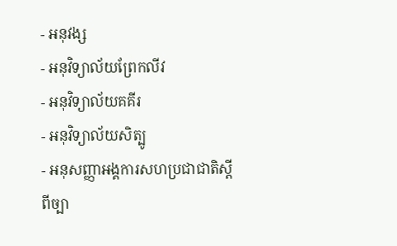- អនុវង្ស
- អនុវិទ្យាល័យព្រែកលីវ
- អនុវិទ្យាល័យគគីរ
- អនុវិទ្យាល័យសិត្បូ
- អនុសញ្ញាអង្គការសហប្រជាជាតិស្តីពីច្បា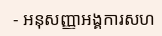- អនុសញ្ញាអង្គការសហ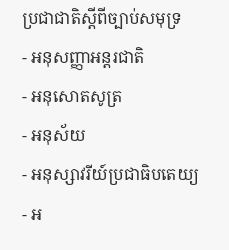ប្រជាជាតិស្តីពីច្បាប់សមុទ្រ
- អនុសញ្ញាអន្តរជាតិ
- អនុសោតសូត្រ
- អនុស័យ
- អនុស្សាវរីយ៍ប្រជាធិបតេយ្យ
- អ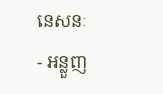នេសនៈ
- អន្លួញ